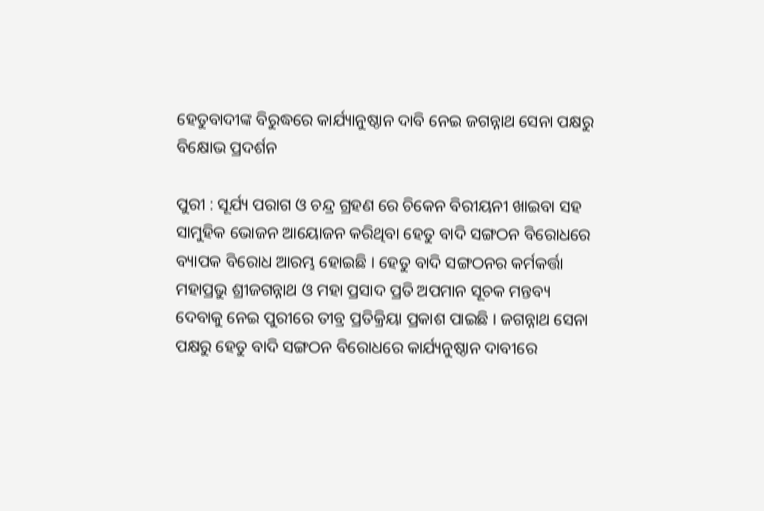ହେତୁବାଦୀଙ୍କ ବିରୁଦ୍ଧରେ କାର୍ଯ୍ୟାନୁଷ୍ଠାନ ଦାବି ନେଇ ଜଗନ୍ନାଥ ସେନା ପକ୍ଷରୁ ବିକ୍ଷୋଭ ପ୍ରଦର୍ଶନ

ପୁରୀ : ସୂର୍ଯ୍ୟ ପରାଗ ଓ ଚନ୍ଦ୍ର ଗ୍ରହଣ ରେ ଚିକେନ ବିରୀୟନୀ ଖାଇବା ସହ ସାମୁହିକ ଭୋଜନ ଆୟୋଜନ କରିଥିବା ହେତୁ ବାଦି ସଙ୍ଗଠନ ବିରୋଧରେ ବ୍ୟାପକ ବିରୋଧ ଆରମ୍ଭ ହୋଇଛି । ହେତୁ ବାଦି ସଙ୍ଗଠନର କର୍ମକର୍ତ୍ତା ମହାପ୍ରଭୁ ଶ୍ରୀଜଗନ୍ନାଥ ଓ ମହା ପ୍ରସାଦ ପ୍ରତି ଅପମାନ ସୂଚକ ମନ୍ତବ୍ୟ ଦେବାକୁ ନେଇ ପୁରୀରେ ତୀବ୍ର ପ୍ରତିକ୍ରିୟା ପ୍ରକାଶ ପାଇଛି । ଜଗନ୍ନାଥ ସେନା ପକ୍ଷରୁ ହେତୁ ବାଦି ସଙ୍ଗଠନ ବିରୋଧରେ କାର୍ଯ୍ୟନୁଷ୍ଠାନ ଦାବୀରେ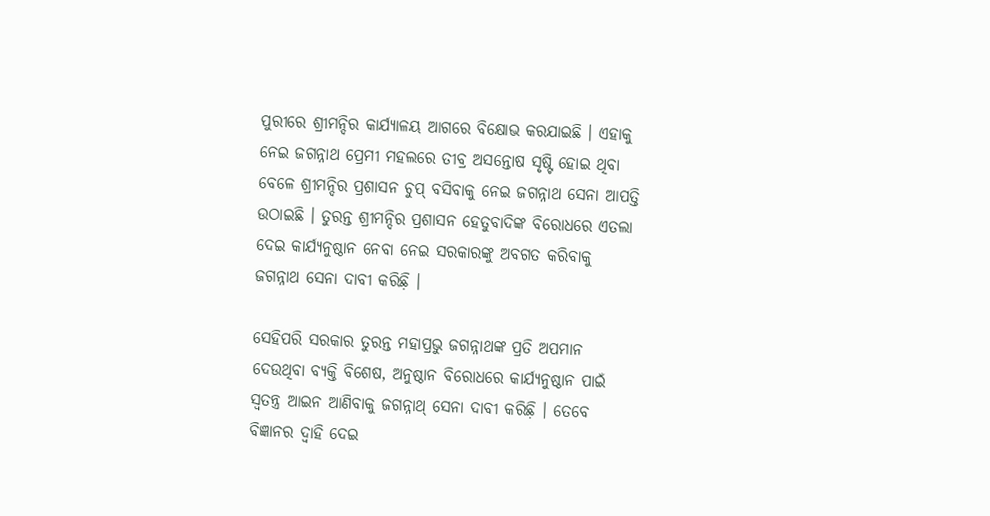ପୁରୀରେ ଶ୍ରୀମନ୍ଦିର କାର୍ଯ୍ୟାଳୟ ଆଗରେ ବିକ୍ଷୋଭ କରଯାଇଛି । ଏହାକୁ ନେଇ ଜଗନ୍ନାଥ ପ୍ରେମୀ ମହଲରେ ତୀବ୍ର ଅସନ୍ତୋଷ ସୃଷ୍ଟି ହୋଇ ଥିବା ବେଳେ ଶ୍ରୀମନ୍ଦିର ପ୍ରଶାସନ ଚୁପ୍‌ ବସିବାକୁ ନେଇ ଜଗନ୍ନାଥ ସେନା ଆପତ୍ତି ଉଠାଇଛି । ତୁରନ୍ତ ଶ୍ରୀମନ୍ଦିର ପ୍ରଶାସନ ହେତୁବାଦିଙ୍କ ବିରୋଧରେ ଏତଲା ଦେଇ କାର୍ଯ୍ୟନୁଷ୍ଠାନ ନେବା ନେଇ ସରକାରଙ୍କୁ ଅବଗତ କରିବାକୁ ଜଗନ୍ନାଥ ସେନା ଦାବୀ କରିଛ଼ି ।

ସେହିପରି ସରକାର ତୁରନ୍ତ ମହାପ୍ରଭୁ ଜଗନ୍ନାଥଙ୍କ ପ୍ରତି ଅପମାନ ଦେଉଥିବା ବ୍ୟକ୍ତି ବିଶେଷ, ଅନୁଷ୍ଠାନ ବିରୋଧରେ କାର୍ଯ୍ୟନୁଷ୍ଠାନ ପାଇଁ ସ୍ୱତନ୍ତ୍ର ଆଇନ ଆଣିବାକୁ ଜଗନ୍ନାଥ୍‌ ସେନା ଦାବୀ କରିଛ଼ି । ତେବେ ବିଜ୍ଞାନର ଦ୍ୱାହି ଦେଇ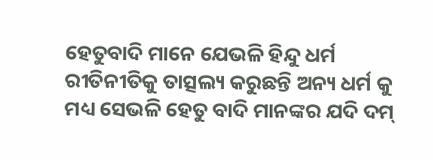ହେତୁବାଦି ମାନେ ଯେଭଳି ହିନ୍ଦୁ ଧର୍ମ ରୀତିନୀତିକୁ ତାତ୍ସଲ୍ୟ କରୁଛନ୍ତି ଅନ୍ୟ ଧର୍ମ କୁ ମଧ୍ୟ ସେଭଳି ହେତୁ ବାଦି ମାନଙ୍କର ଯଦି ଦମ୍‌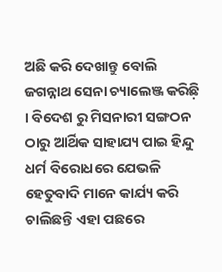ଅଛି କରି ଦେଖାନ୍ତୁ ବୋଲି ଜଗନ୍ନାଥ ସେନା ଚ୍ୟାଲେଞ୍ଜ କରିଛ଼ି । ବିଦେଶ ରୁ ମିସନାରୀ ସଙ୍ଗଠନ ଠାରୁ ଆର୍ଥିକ ସାହାଯ୍ୟ ପାଇ ହିନ୍ଦୁ ଧର୍ମ ବିରୋଧରେ ଯେଭଳି ହେତୁବାଦି ମାନେ କାର୍ଯ୍ୟ କରି ଚାଲିଛନ୍ତି ଏହା ପଛରେ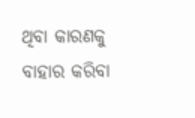ଥିବା କାରଣକୁ ବାହାର କରିବା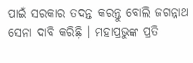ପାଇଁ ସରକାର ତଦନ୍ତ କରନ୍ତୁ ବୋଲି ଜଗନ୍ନାଥ ସେନା ଦାବି କରିଛ଼ି । ମହାପ୍ରଭୁଙ୍କ ପ୍ରତି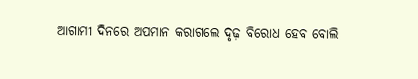ଆଗାମୀ ଦିନରେ ଅପମାନ କରାଗଲେ ଦୃଢ଼ ବିରୋଧ ହେବ ବୋଲି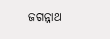ଜଗନ୍ନାଥ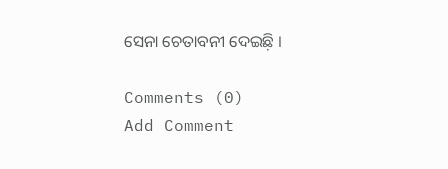ସେନା ଚେତାବନୀ ଦେଇଛ଼ି ।

Comments (0)
Add Comment